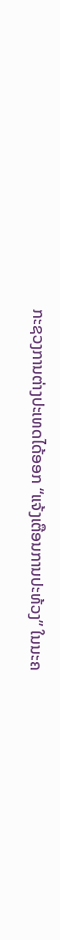ກະຊວງການຕ່າງປະເທດໄດ້ອອກ “ແຈ້ງເຕືອນການປະທ້ວງ” ໃນນະຄ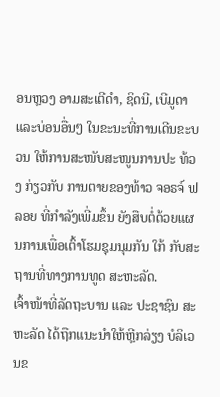ອນຫຼວງ ອາມສະເຕີດຳ, ຊິດນີ, ເບີມູດາ ແລະບ່ອນອື່ນໆ ໃນຂະນະທີ່ການເດີນຂະບວນ ໃຫ້ການສະໜັບສະໜູນການປະ ທ້ວງ ກ່ຽວກັບ ການຕາຍຂອງທ້າວ ຈອຣຈ໌ ຟລອຍ ທີ່ກຳລັງເພີ່ມຂຶ້ນ ຍັງສືບຕໍ່ດ້ວຍແຜນການເພື່ອເຕົ້າໂຮມຊຸມນຸມກັນ ໃກ້ ກັບສະຖານທີ່ທາງການທູດ ສະຫະລັດ.
ເຈົ້າໜ້າທີ່ລັດຖະບານ ແລະ ປະຊາຊົນ ສະຫະລັດ ໄດ້ຖືກແນະນຳໃຫ້ຫຼີກລ່ຽງ ບໍລິເວນຂ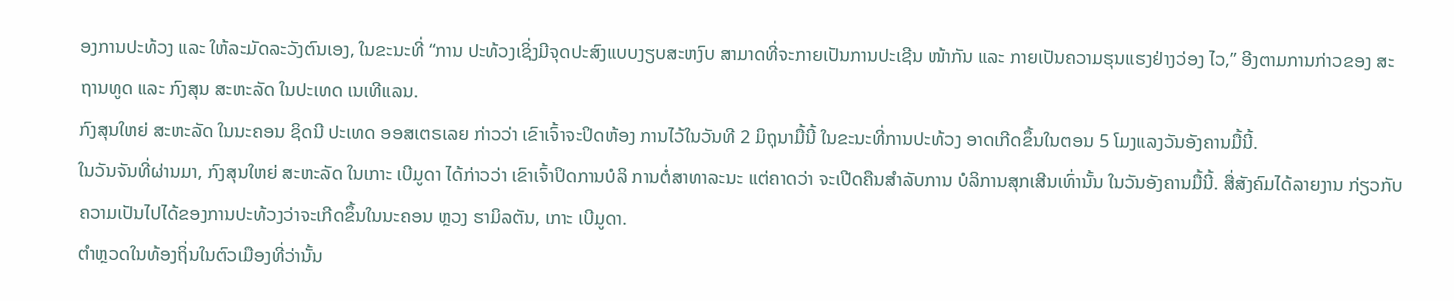ອງການປະທ້ວງ ແລະ ໃຫ້ລະມັດລະວັງຕົນເອງ, ໃນຂະນະທີ່ “ການ ປະທ້ວງເຊິ່ງມີຈຸດປະສົງແບບງຽບສະຫງົບ ສາມາດທີ່ຈະກາຍເປັນການປະເຊີນ ໜ້າກັນ ແລະ ກາຍເປັນຄວາມຮຸນແຮງຢ່າງວ່ອງ ໄວ,” ອີງຕາມການກ່າວຂອງ ສະຖານທູດ ແລະ ກົງສຸນ ສະຫະລັດ ໃນປະເທດ ເນເທີແລນ.
ກົງສຸນໃຫຍ່ ສະຫະລັດ ໃນນະຄອນ ຊິດນີ ປະເທດ ອອສເຕຣເລຍ ກ່າວວ່າ ເຂົາເຈົ້າຈະປິດຫ້ອງ ການໄວ້ໃນວັນທີ 2 ມິຖຸນາມື້ນີ້ ໃນຂະນະທີ່ການປະທ້ວງ ອາດເກີດຂຶ້ນໃນຕອນ 5 ໂມງແລງວັນອັງຄານມື້ນີ້.
ໃນວັນຈັນທີ່ຜ່ານມາ, ກົງສຸນໃຫຍ່ ສະຫະລັດ ໃນເກາະ ເບີມູດາ ໄດ້ກ່າວວ່າ ເຂົາເຈົ້າປິດການບໍລິ ການຕໍ່ສາທາລະນະ ແຕ່ຄາດວ່າ ຈະເປີດຄືນສຳລັບການ ບໍລິການສຸກເສີນເທົ່ານັ້ນ ໃນວັນອັງຄານມື້ນີ້. ສື່ສັງຄົມໄດ້ລາຍງານ ກ່ຽວກັບ ຄວາມເປັນໄປໄດ້ຂອງການປະທ້ວງວ່າຈະເກີດຂຶ້ນໃນນະຄອນ ຫຼວງ ຮາມິລຕັນ, ເກາະ ເບີມູດາ.
ຕຳຫຼວດໃນທ້ອງຖິ່ນໃນຕົວເມືອງທີ່ວ່ານັ້ນ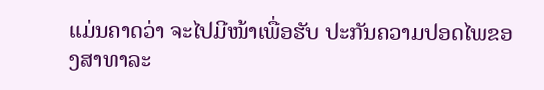ແມ່ນຄາດວ່າ ຈະໄປມີໜ້າເພື່ອຮັບ ປະກັນຄວາມປອດໄພຂອງສາທາລະ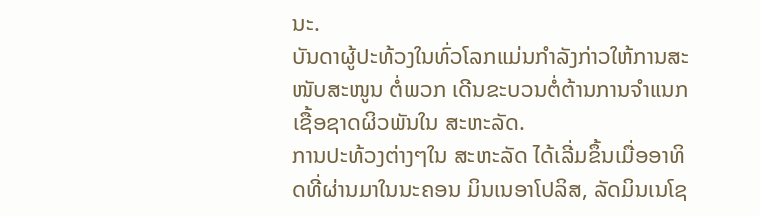ນະ.
ບັນດາຜູ້ປະທ້ວງໃນທົ່ວໂລກແມ່ນກຳລັງກ່າວໃຫ້ການສະໜັບສະໜູນ ຕໍ່ພວກ ເດີນຂະບວນຕໍ່ຕ້ານການຈຳແນກເຊື້ອຊາດຜິວພັນໃນ ສະຫະລັດ.
ການປະທ້ວງຕ່າງໆໃນ ສະຫະລັດ ໄດ້ເລີ່ມຂຶ້ນເມື່ອອາທິດທີ່ຜ່ານມາໃນນະຄອນ ມິນເນອາໂປລິສ, ລັດມິນເນໂຊ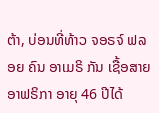ຕ້າ, ບ່ອນທີ່ທ້າວ ຈອຣຈ໌ ຟລອຍ ຄົນ ອາເມຣິ ກັນ ເຊື້ອສາຍ ອາຟຣິກາ ອາຍຸ 46 ປີໄດ້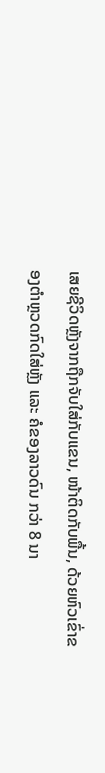ເສຍຊີວິດຫຼັງຈາກຖືກຈັບໃສ່ກັບແຂນ, ໜ້າຕິດກັບພື້ນ, ດ້ວຍຫົວເຂົ່າຂອງຕຳຫຼວດກົດໃສ່ຫຼັງ ແລະ ຄໍຂອງລາວດົນ ກວ່າ 8 ນາ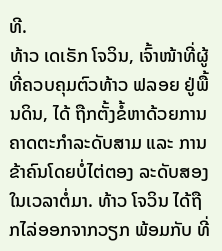ທີ.
ທ້າວ ເດເຣັກ ໂຈວິນ, ເຈົ້າໜ້າທີ່ຜູ້ທີ່ຄວບຄຸມຕົວທ້າວ ຟລອຍ ຢູ່ພື້ນດິນ, ໄດ້ ຖືກຕັ້ງຂໍ້ຫາດ້ວຍການຄາດຕະກຳລະດັບສາມ ແລະ ການຂ້າຄົນໂດຍບໍ່ໄຕ່ຕອງ ລະດັບສອງ ໃນເວລາຕໍ່ມາ. ທ້າວ ໂຈວິນ ໄດ້ຖືກໄລ່ອອກຈາກວຽກ ພ້ອມກັບ ທີ່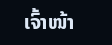ເຈົ້າໜ້າ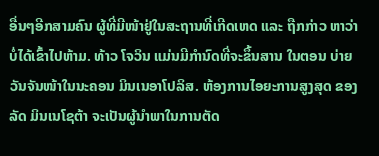ອື່ນໆອີກສາມຄົນ ຜູ້ທີ່ມີໜ້າຢູ່ໃນສະຖານທີ່ເກີດເຫດ ແລະ ຖືກກ່າວ ຫາວ່າ ບໍ່ໄດ້ເຂົ້າໄປຫ້າມ. ທ້າວ ໂຈວິນ ແມ່ນມີກຳນົດທີ່ຈະຂຶ້ນສານ ໃນຕອນ ບ່າຍວັນຈັນໜ້າໃນນະຄອນ ມິນເນອາໂປລິສ. ຫ້ອງການໄອຍະການສູງສຸດ ຂອງລັດ ມິນເນໂຊຕ້າ ຈະເປັນຜູ້ນຳພາໃນການຕັດ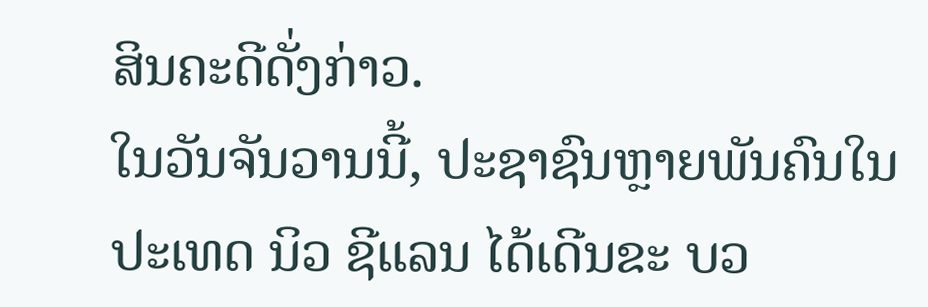ສິນຄະດີດັ່ງກ່າວ.
ໃນວັນຈັນວານນີ້, ປະຊາຊົນຫຼາຍພັນຄົນໃນປະເທດ ນິວ ຊີແລນ ໄດ້ເດີນຂະ ບວ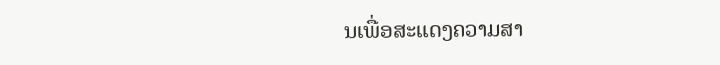ນເພື່ອສະແດງຄວາມສາ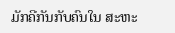ມັກຄີກັນກັບຄົນໃນ ສະຫະ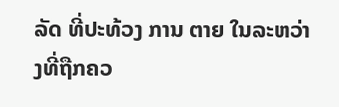ລັດ ທີ່ປະທ້ວງ ການ ຕາຍ ໃນລະຫວ່າງທີ່ຖືກຄວ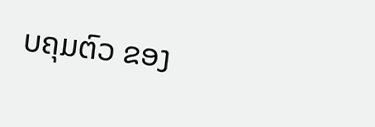ບຄຸມຕົວ ຂອງ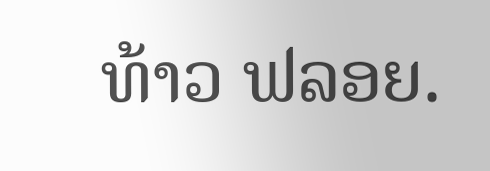ທ້າວ ຟລອຍ.